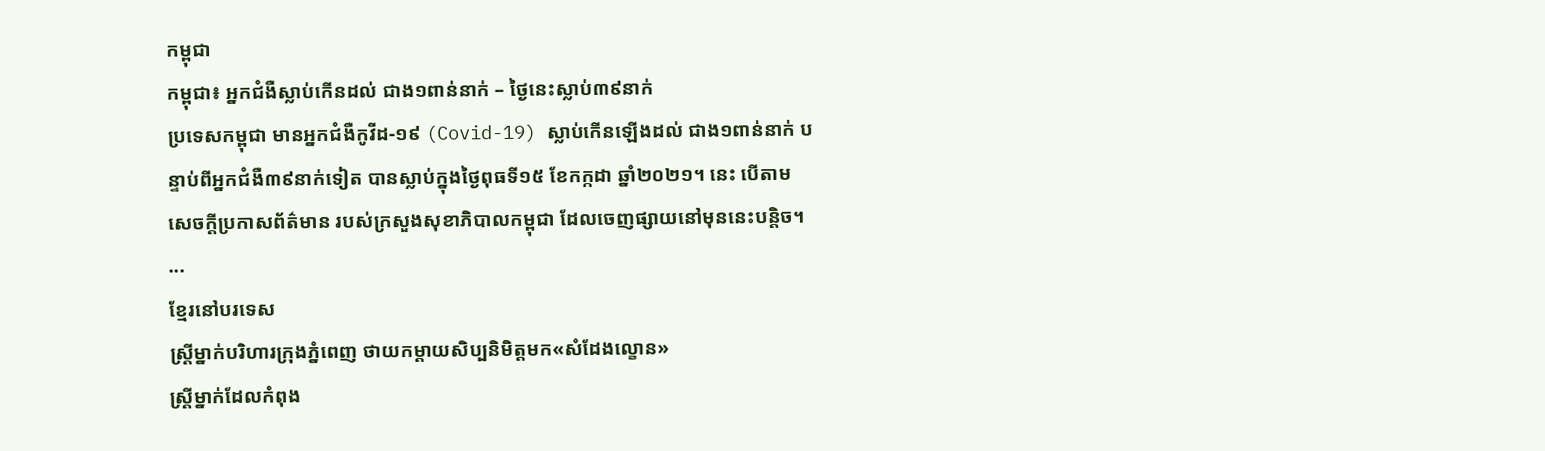កម្ពុជា
កម្ពុជា៖ អ្នកជំងឺស្លាប់កើនដល់ ជាង១ពាន់នាក់ – ថ្ងៃនេះស្លាប់៣៩នាក់
ប្រទេសកម្ពុជា មានអ្នកជំងឺកូវីដ-១៩ (Covid-19) ស្លាប់កើនឡើងដល់ ជាង១ពាន់នាក់ បន្ទាប់ពីអ្នកជំងឺ៣៩នាក់ទៀត បានស្លាប់ក្នុងថ្ងៃពុធទី១៥ ខែកក្កដា ឆ្នាំ២០២១។ នេះ បើតាមសេចក្ដីប្រកាសព័ត៌មាន របស់ក្រសួងសុខាភិបាលកម្ពុជា ដែលចេញផ្សាយនៅមុននេះបន្តិច។ ...
ខ្មែរនៅបរទេស
ស្ដ្រីម្នាក់បរិហារក្រុងភ្នំពេញ ថាយកម្ដាយសិប្បនិមិត្តមក«សំដែងល្ខោន»
ស្ត្រីម្នាក់ដែលកំពុង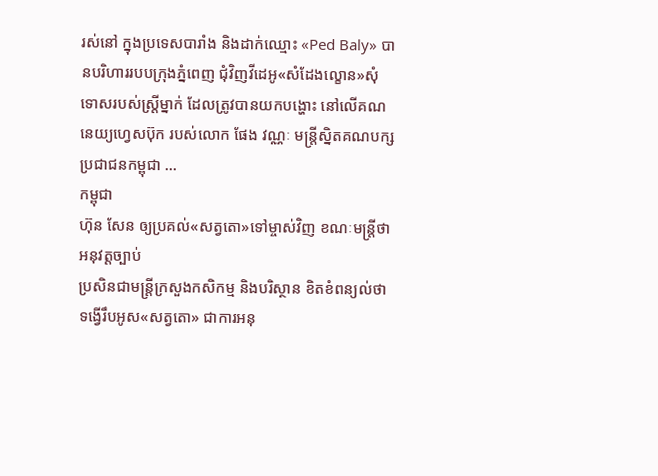រស់នៅ ក្នុងប្រទេសបារាំង និងដាក់ឈ្មោះ «Ped Baly» បានបរិហាររបបក្រុងភ្នំពេញ ជុំវិញវីដេអូ«សំដែងល្ខោន»សុំទោសរបស់ស្ត្រីម្នាក់ ដែលត្រូវបានយកបង្ហោះ នៅលើគណនេយ្យហ្វេសប៊ុក របស់លោក ផែង វណ្ណៈ មន្ត្រីស្និតគណបក្សប្រជាជនកម្ពុជា ...
កម្ពុជា
ហ៊ុន សែន ឲ្យប្រគល់«សត្វតោ»ទៅម្ចាស់វិញ ខណៈមន្ត្រីថាអនុវត្តច្បាប់
ប្រសិនជាមន្ត្រីក្រសួងកសិកម្ម និងបរិស្ថាន ខិតខំពន្យល់ថា ទង្វើរឹបអូស«សត្វតោ» ជាការអនុ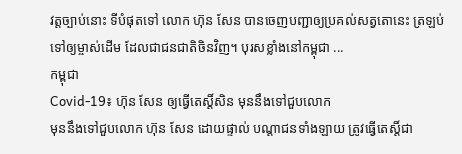វត្តច្បាប់នោះ ទីបំផុតទៅ លោក ហ៊ុន សែន បានចេញបញ្ជាឲ្យប្រគល់សត្វតោនេះ ត្រឡប់ទៅឲ្យម្ចាស់ដើម ដែលជាជនជាតិចិនវិញ។ បុរសខ្លាំងនៅកម្ពុជា ...
កម្ពុជា
Covid-19៖ ហ៊ុន សែន ឲ្យធ្វើតេស្ដិ៍សិន មុននឹងទៅជួបលោក
មុននឹងទៅជួបលោក ហ៊ុន សែន ដោយផ្ទាល់ បណ្ដាជនទាំងឡាយ ត្រូវធ្វើតេស្ដិ៍ជា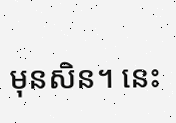មុនសិន។ នេះ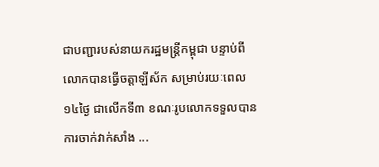ជាបញ្ជារបស់នាយករដ្ឋមន្ត្រីកម្ពុជា បន្ទាប់ពីលោកបានធ្វើចត្តាឡីស័ក សម្រាប់រយៈពេល១៤ថ្ងៃ ជាលើកទី៣ ខណៈរូបលោកទទួលបាន ការចាក់វាក់សាំង ...